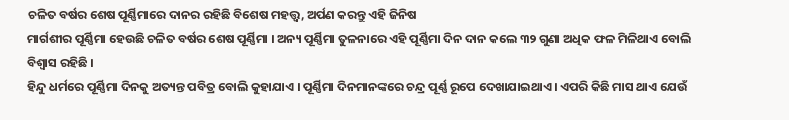ଚଳିତ ବର୍ଷର ଶେଷ ପୂର୍ଣ୍ଣିମାରେ ଦାନର ରହିଛି ବିଶେଷ ମହତ୍ତ୍ୱ, ଅର୍ପଣ କରନ୍ତୁ ଏହି ଜିନିଷ
ମାର୍ଗଶୀର ପୂର୍ଣ୍ଣିମା ହେଉଛି ଚଳିତ ବର୍ଷର ଶେଷ ପୂର୍ଣ୍ଣିମା । ଅନ୍ୟ ପୂର୍ଣ୍ଣିମା ତୁଳନାରେ ଏହି ପୂର୍ଣ୍ଣିମା ଦିନ ଦାନ କଲେ ୩୨ ଗୁଣା ଅଧିକ ଫଳ ମିଳିଥାଏ ବୋଲି ବିଶ୍ୱାସ ରହିଛି ।
ହିନ୍ଦୁ ଧର୍ମରେ ପୂର୍ଣ୍ଣିମା ଦିନକୁ ଅତ୍ୟନ୍ତ ପବିତ୍ର ବୋଲି କୁହାଯାଏ । ପୂର୍ଣ୍ଣିମା ଦିନମାନଙ୍କରେ ଚନ୍ଦ୍ର ପୂର୍ଣ୍ଣ ରୂପେ ଦେଖାଯାଇଥାଏ । ଏପରି କିଛି ମାସ ଥାଏ ଯେଉଁ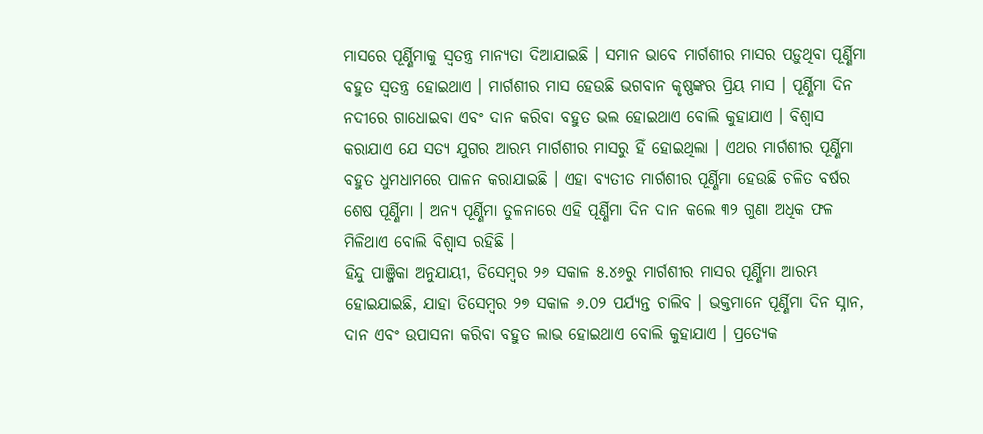ମାସରେ ପୂର୍ଣ୍ଣିମାକୁ ସ୍ୱତନ୍ତ୍ର ମାନ୍ୟତା ଦିଆଯାଇଛି । ସମାନ ଭାବେ ମାର୍ଗଶୀର ମାସର ପଡ଼ୁଥିବା ପୂର୍ଣ୍ଣିମା ବହୁତ ସ୍ୱତନ୍ତ୍ର ହୋଇଥାଏ । ମାର୍ଗଶୀର ମାସ ହେଉଛି ଭଗବାନ କୃଷ୍ଣଙ୍କର ପ୍ରିୟ ମାସ । ପୂର୍ଣ୍ଣିମା ଦିନ ନଦୀରେ ଗାଧୋଇବା ଏବଂ ଦାନ କରିବା ବହୁତ ଭଲ ହୋଇଥାଏ ବୋଲି କୁହାଯାଏ । ବିଶ୍ୱାସ କରାଯାଏ ଯେ ସତ୍ୟ ଯୁଗର ଆରମ୍ଭ ମାର୍ଗଶୀର ମାସରୁ ହିଁ ହୋଇଥିଲା । ଏଥର ମାର୍ଗଶୀର ପୂର୍ଣ୍ଣିମା ବହୁତ ଧୁମଧାମରେ ପାଳନ କରାଯାଇଛି । ଏହା ବ୍ୟତୀତ ମାର୍ଗଶୀର ପୂର୍ଣ୍ଣିମା ହେଉଛି ଚଳିତ ବର୍ଷର ଶେଷ ପୂର୍ଣ୍ଣିମା । ଅନ୍ୟ ପୂର୍ଣ୍ଣିମା ତୁଳନାରେ ଏହି ପୂର୍ଣ୍ଣିମା ଦିନ ଦାନ କଲେ ୩୨ ଗୁଣା ଅଧିକ ଫଳ ମିଳିଥାଏ ବୋଲି ବିଶ୍ୱାସ ରହିଛି ।
ହିନ୍ଦୁ ପାଞ୍ଜିକା ଅନୁଯାୟୀ, ଡିସେମ୍ବର ୨୬ ସକାଳ ୫.୪୬ରୁ ମାର୍ଗଶୀର ମାସର ପୂର୍ଣ୍ଣିମା ଆରମ୍ଭ ହୋଇଯାଇଛି, ଯାହା ଡିସେମ୍ବର ୨୭ ସକାଳ ୬.୦୨ ପର୍ଯ୍ୟନ୍ତ ଚାଲିବ । ଭକ୍ତମାନେ ପୂର୍ଣ୍ଣିମା ଦିନ ସ୍ନାନ, ଦାନ ଏବଂ ଉପାସନା କରିବା ବହୁତ ଲାଭ ହୋଇଥାଏ ବୋଲି କୁହାଯାଏ । ପ୍ରତ୍ୟେକ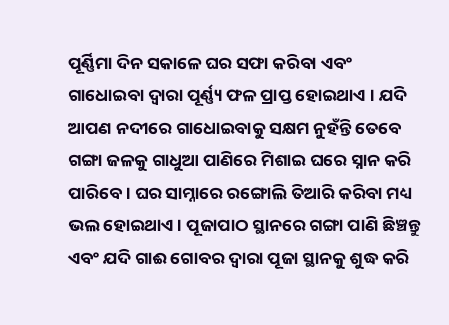ପୂର୍ଣ୍ଣିମା ଦିନ ସକାଳେ ଘର ସଫା କରିବା ଏବଂ ଗାଧୋଇବା ଦ୍ୱାରା ପୂର୍ଣ୍ଣ୍ୟ ଫଳ ପ୍ରାପ୍ତ ହୋଇଥାଏ । ଯଦି ଆପଣ ନଦୀରେ ଗାଧୋଇବାକୁ ସକ୍ଷମ ନୁହଁନ୍ତି ତେବେ ଗଙ୍ଗା ଜଳକୁ ଗାଧୁଆ ପାଣିରେ ମିଶାଇ ଘରେ ସ୍ନାନ କରି ପାରିବେ । ଘର ସାମ୍ନାରେ ରଙ୍ଗୋଲି ତିଆରି କରିବା ମଧ୍ୟ ଭଲ ହୋଇଥାଏ । ପୂଜାପାଠ ସ୍ଥାନରେ ଗଙ୍ଗା ପାଣି ଛିଞ୍ଚନ୍ତୁ ଏବଂ ଯଦି ଗାଈ ଗୋବର ଦ୍ୱାରା ପୂଜା ସ୍ଥାନକୁ ଶୁଦ୍ଧ କରି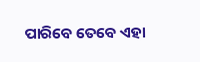ପାରିବେ ତେବେ ଏହା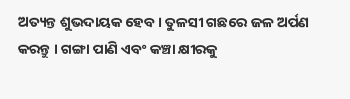ଅତ୍ୟନ୍ତ ଶୁଭଦାୟକ ହେବ । ତୁଳସୀ ଗଛରେ ଜଳ ଅର୍ପଣ କରନ୍ତୁ । ଗଙ୍ଗା ପାଣି ଏବଂ କଞ୍ଚା କ୍ଷୀରକୁ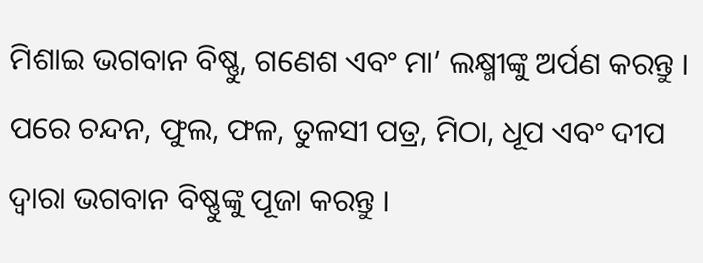ମିଶାଇ ଭଗବାନ ବିଷ୍ଣୁ, ଗଣେଶ ଏବଂ ମା’ ଲକ୍ଷ୍ମୀଙ୍କୁ ଅର୍ପଣ କରନ୍ତୁ ।
ପରେ ଚନ୍ଦନ, ଫୁଲ, ଫଳ, ତୁଳସୀ ପତ୍ର, ମିଠା, ଧୂପ ଏବଂ ଦୀପ ଦ୍ୱାରା ଭଗବାନ ବିଷ୍ଣୁଙ୍କୁ ପୂଜା କରନ୍ତୁ ।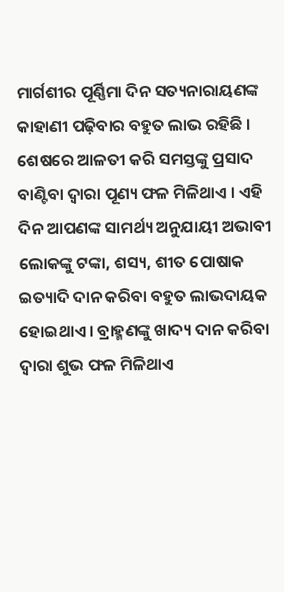ମାର୍ଗଶୀର ପୂର୍ଣ୍ଣିମା ଦିନ ସତ୍ୟନାରାୟଣଙ୍କ କାହାଣୀ ପଢ଼ିବାର ବହୁତ ଲାଭ ରହିଛି । ଶେଷରେ ଆଳତୀ କରି ସମସ୍ତଙ୍କୁ ପ୍ରସାଦ ବାଣ୍ଟିବା ଦ୍ୱାରା ପୂଣ୍ୟ ଫଳ ମିଳିଥାଏ । ଏହି ଦିନ ଆପଣଙ୍କ ସାମର୍ଥ୍ୟ ଅନୁଯାୟୀ ଅଭାବୀ ଲୋକଙ୍କୁ ଟଙ୍କା, ଶସ୍ୟ, ଶୀତ ପୋଷାକ ଇତ୍ୟାଦି ଦାନ କରିବା ବହୁତ ଲାଭଦାୟକ ହୋଇଥାଏ । ବ୍ରାହ୍ମଣଙ୍କୁ ଖାଦ୍ୟ ଦାନ କରିବା ଦ୍ୱାରା ଶୁଭ ଫଳ ମିଳିଥାଏ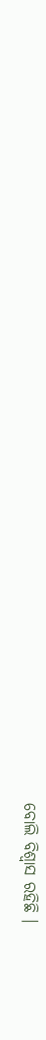ବୋଲି ବିଶ୍ୱାସ ରହିଛି ।